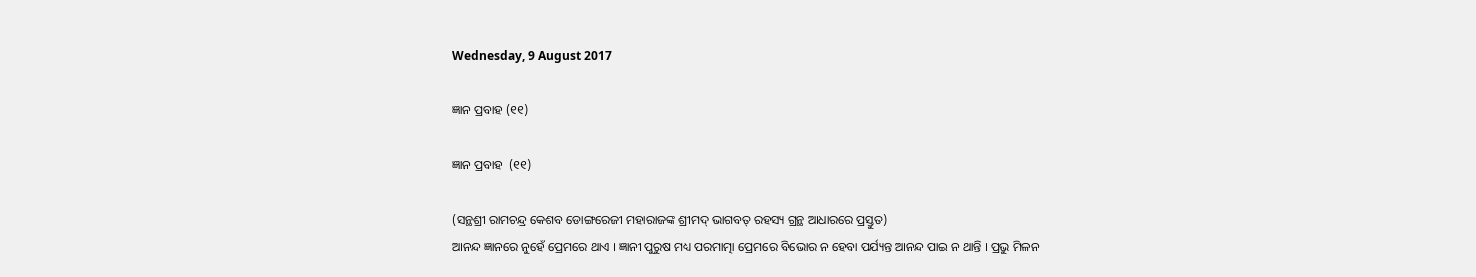Wednesday, 9 August 2017

ଜ୍ଞାନ ପ୍ରବାହ (୧୧)

ଜ୍ଞାନ ପ୍ରବାହ  (୧୧)

(ସନ୍ଥଶ୍ରୀ ରାମଚନ୍ଦ୍ର କେଶବ ଡୋଙ୍ଗରେଜୀ ମହାରାଜଙ୍କ ଶ୍ରୀମଦ୍ ଭାଗବତ୍ ରହସ୍ୟ ଗ୍ରନ୍ଥ ଆଧାରରେ ପ୍ରସ୍ତୁତ)
ଆନନ୍ଦ ଜ୍ଞାନରେ ନୁହେଁ ପ୍ରେମରେ ଥାଏ । ଜ୍ଞାନୀ ପୁରୁଷ ମଧ୍ୟ ପରମାତ୍ମା ପ୍ରେମରେ ବିଭୋର ନ ହେବା ପର୍ଯ୍ୟନ୍ତ ଆନନ୍ଦ ପାଇ ନ ଥାନ୍ତି । ପ୍ରଭୁ ମିଳନ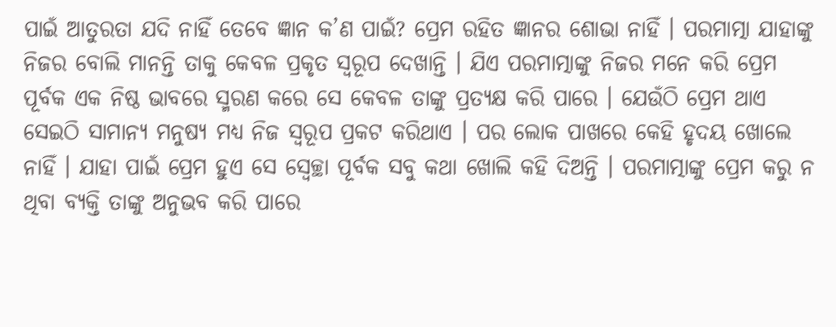ପାଇଁ ଆତୁରତା ଯଦି ନାହିଁ ତେବେ ଜ୍ଞାନ କ’ଣ ପାଇଁ? ପ୍ରେମ ରହିତ ଜ୍ଞାନର ଶୋଭା ନାହିଁ । ପରମାତ୍ମା ଯାହାଙ୍କୁ ନିଜର ବୋଲି ମାନନ୍ତି ତାକୁ କେବଳ ପ୍ରକୃତ ସ୍ବରୂପ ଦେଖାନ୍ତି । ଯିଏ ପରମାତ୍ମାଙ୍କୁ ନିଜର ମନେ କରି ପ୍ରେମ ପୂର୍ବକ ଏକ ନିଷ୍ଠ ଭାବରେ ସ୍ମରଣ କରେ ସେ କେବଳ ତାଙ୍କୁ ପ୍ରତ୍ୟକ୍ଷ କରି ପାରେ । ଯେଉଁଠି ପ୍ରେମ ଥାଏ ସେଇଠି ସାମାନ୍ୟ ମନୁଷ୍ୟ ମଧ୍ୟ ନିଜ ସ୍ବରୂପ ପ୍ରକଟ କରିଥାଏ । ପର ଲୋକ ପାଖରେ କେହି ହୃଦୟ ଖୋଲେ ନାହିଁ । ଯାହା ପାଇଁ ପ୍ରେମ ହୁଏ ସେ ସ୍ବେଚ୍ଛା ପୂର୍ବକ ସବୁ କଥା ଖୋଲି କହି ଦିଅନ୍ତି । ପରମାତ୍ମାଙ୍କୁ ପ୍ରେମ କରୁ ନ ଥିବା ବ୍ୟକ୍ତି ତାଙ୍କୁ ଅନୁଭବ କରି ପାରେ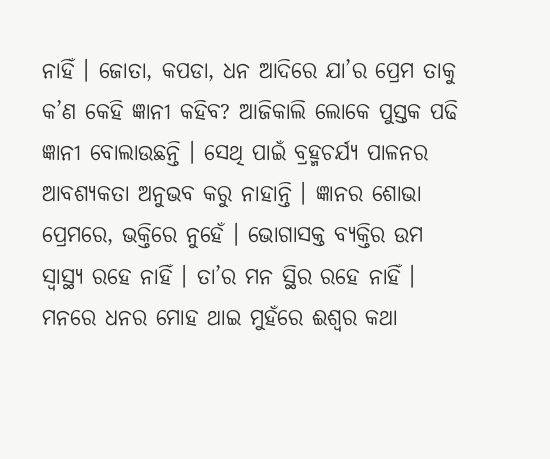ନାହିଁ । ଜୋତା, କପଡା, ଧନ ଆଦିରେ ଯା’ର ପ୍ରେମ ତାକୁ କ’ଣ କେହି ଜ୍ଞାନୀ କହିବ? ଆଜିକାଲି ଲୋକେ ପୁସ୍ତକ ପଢି ଜ୍ଞାନୀ ବୋଲାଉଛନ୍ତି । ସେଥି ପାଇଁ ବ୍ରହ୍ମଚର୍ଯ୍ୟ ପାଳନର ଆବଶ୍ୟକତା ଅନୁଭବ କରୁ ନାହାନ୍ତି । ଜ୍ଞାନର ଶୋଭା ପ୍ରେମରେ, ଭକ୍ତିରେ ନୁହେଁ । ଭୋଗାସକ୍ତ ବ୍ୟକ୍ତିର ଉମ ସ୍ବାସ୍ଥ୍ୟ ରହେ ନାହିଁ । ତା’ର ମନ ସ୍ଥିର ରହେ ନାହିଁ । ମନରେ ଧନର ମୋହ ଥାଇ ମୁହଁରେ ଈଶ୍ୱର କଥା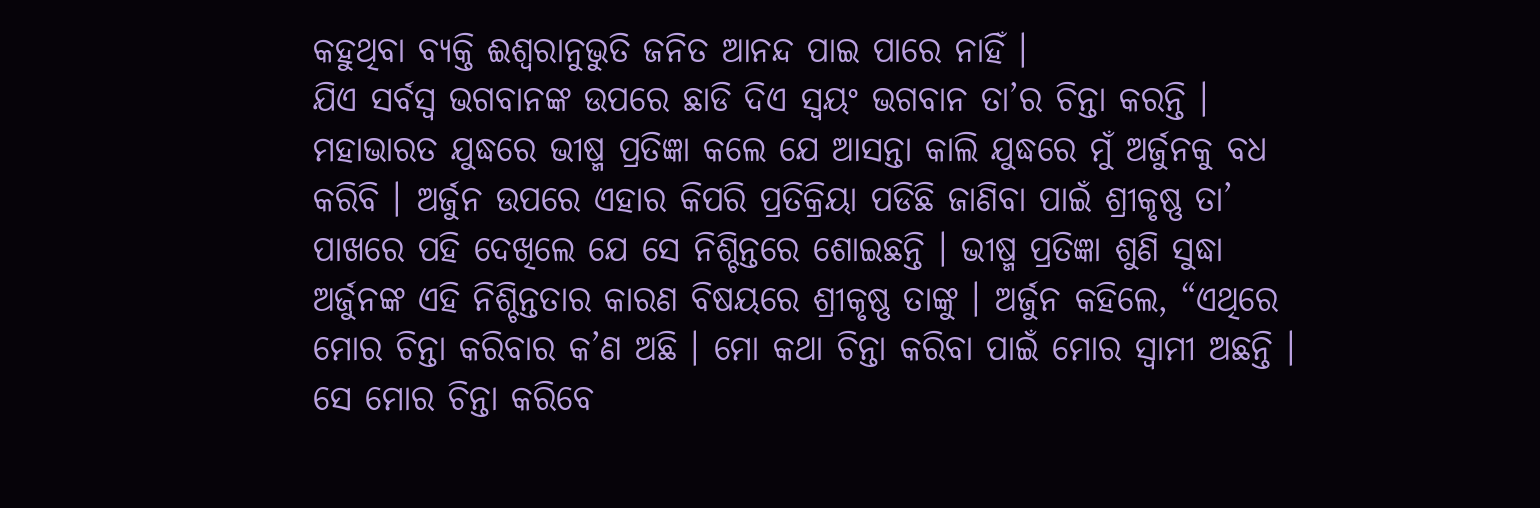କହୁଥିବା ବ୍ୟକ୍ତି ଈଶ୍ୱରାନୁଭୁତି ଜନିତ ଆନନ୍ଦ ପାଇ ପାରେ ନାହିଁ ।
ଯିଏ ସର୍ବସ୍ବ ଭଗବାନଙ୍କ ଉପରେ ଛାଡି ଦିଏ ସ୍ବୟଂ ଭଗବାନ ତା’ର ଚିନ୍ତା କରନ୍ତି । ମହାଭାରତ ଯୁଦ୍ଧରେ ଭୀଷ୍ମ ପ୍ରତିଜ୍ଞା କଲେ ଯେ ଆସନ୍ତା କାଲି ଯୁଦ୍ଧରେ ମୁଁ ଅର୍ଜୁନକୁ ବଧ କରିବି । ଅର୍ଜୁନ ଉପରେ ଏହାର କିପରି ପ୍ରତିକ୍ରିୟା ପଡିଛି ଜାଣିବା ପାଇଁ ଶ୍ରୀକୃଷ୍ଣ ତା’ ପାଖରେ ପହି ଦେଖିଲେ ଯେ ସେ ନିଶ୍ଚିନ୍ତରେ ଶୋଇଛନ୍ତି । ଭୀଷ୍ମ ପ୍ରତିଜ୍ଞା ଶୁଣି ସୁଦ୍ଧା ଅର୍ଜୁନଙ୍କ ଏହି ନିଶ୍ଚିନ୍ତତାର କାରଣ ବିଷୟରେ ଶ୍ରୀକୃଷ୍ଣ ତାଙ୍କୁ । ଅର୍ଜୁନ କହିଲେ, “ଏଥିରେ ମୋର ଚିନ୍ତା କରିବାର କ’ଣ ଅଛି । ମୋ କଥା ଚିନ୍ତା କରିବା ପାଇଁ ମୋର ସ୍ବାମୀ ଅଛନ୍ତି । ସେ ମୋର ଚିନ୍ତା କରିବେ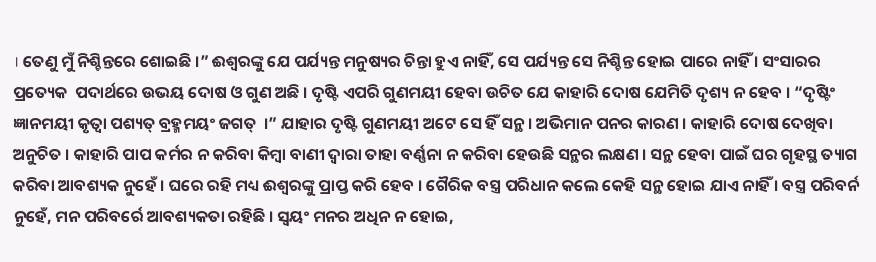। ତେଣୁ ମୁଁ ନିଶ୍ଚିନ୍ତରେ ଶୋଇଛି ।” ଈଶ୍ୱରଙ୍କୁ ଯେ ପର୍ଯ୍ୟନ୍ତ ମନୁଷ୍ୟର ଚିନ୍ତା ହୁଏ ନାହିଁ, ସେ ପର୍ଯ୍ୟନ୍ତ ସେ ନିଶ୍ଚିନ୍ତ ହୋଇ ପାରେ ନାହିଁ । ସଂସାରର ପ୍ରତ୍ୟେକ  ପଦାର୍ଥରେ ଉଭୟ ଦୋଷ ଓ ଗୁଣ ଅଛି । ଦୃଷ୍ଟି ଏପରି ଗୁଣମୟୀ ହେବା ଉଚିତ ଯେ କାହାରି ଦୋଷ ଯେମିତି ଦୃଶ୍ୟ ନ ହେବ । “ଦୃଷ୍ଟିଂ ଜ୍ଞାନମୟୀ କୃତ୍ୱା ପଶ୍ୟତ୍ ବ୍ରହ୍ମମୟଂ ଜଗତ୍  ।” ଯାହାର ଦୃଷ୍ଟି ଗୁଣମୟୀ ଅଟେ ସେ ହିଁ ସନ୍ଥ । ଅଭିମାନ ପନର କାରଣ । କାହାରି ଦୋଷ ଦେଖିବା ଅନୁଚିତ । କାହାରି ପାପ କର୍ମର ନ କରିବା କିମ୍ବା ବାଣୀ ଦ୍ୱାରା ତାହା ବର୍ଣ୍ଣନା ନ କରିବା ହେଉଛି ସନ୍ଥର ଲକ୍ଷଣ । ସନ୍ଥ ହେବା ପାଇଁ ଘର ଗୃହସ୍ଥ ତ୍ୟାଗ କରିବା ଆବଶ୍ୟକ ନୁହେଁ । ଘରେ ରହି ମଧ୍ୟ ଈଶ୍ୱରଙ୍କୁ ପ୍ରାପ୍ତ କରି ହେବ । ଗୈରିକ ବସ୍ତ୍ର ପରିଧାନ କଲେ କେହି ସନ୍ଥ ହୋଇ ଯାଏ ନାହିଁ । ବସ୍ତ୍ର ପରିବର୍ନ ନୁହେଁ, ମନ ପରିବର୍ରେ ଆବଶ୍ୟକତା ରହିଛି । ସ୍ବୟଂ ମନର ଅଧିନ ନ ହୋଇ,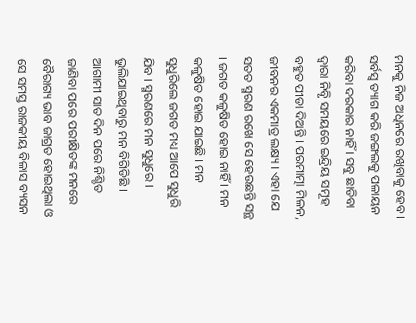ମନକୁ ନିଜ ଅଧିନରେ ରଖିବାକୁ ହେବ । ସର୍ବସ୍ବ ତ୍ୟାଗ କରି ଜଙ୍ଗଲକୁ ପଳାୟନ କରିବା ଦରକାର ନାହିଁ । ସବୁ ଛାଡିବା ଦ୍ୱାରା ନିବୃି ସମୟରେ ଇନ୍ଦ୍ରିୟ ସମୂହ ବହୁତ ପୀଡା ଦିଅନ୍ତି । ପରମାତ୍ମା ମିଳନ, ଜୀବନର ଏକମାତ୍ର ଲକ୍ଷ୍ୟ । ଏହା ଯେ ସତତ ସ୍ମରଣ ରଖେ ସେ ହେଉଛନ୍ତି ସନ୍ଥ । ଜଗତ କଳୁଷିତ ହୋଇ ନାହିଁ । ମନ କଳୁଷିତ ହୋଇ ଯାଇଛି । ମନ ସୁଧୁରିଲେ ଜଗତ ମଧ୍ୟ ଆପେ ସୁଧୁରି ଯିବ । ସ୍ମରଣରେ ମନ ସୁଧୁରେ । ଭୁଲିଯାଇଥିବାରୁ ମନ ବିଗିଡିଛି । ଆଗାମୀ ସାତ ଦିନ ପରେ ନିଶ୍ଚିତ ଜାଣିବା ପରେ ପରୀକ୍ଷିତଙ୍କ ମନରେ ବୈରାଗ୍ୟ ଭାବ ଜାଗ୍ରତ ହୋଇଥିଲା ଓ ସେ ସମସ୍ତ ରାଜକୀୟ ବିଳାସ ବ୍ୟସନ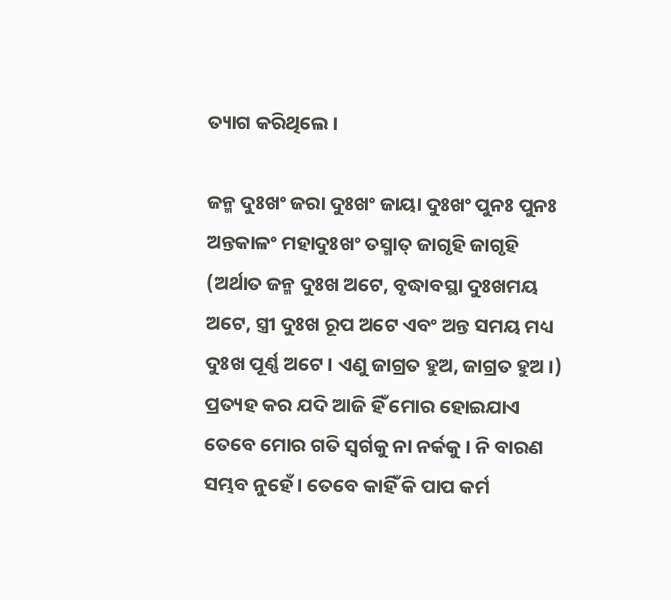ତ୍ୟାଗ କରିଥିଲେ ।

ଜନ୍ମ ଦୁଃଖଂ ଜରା ଦୁଃଖଂ ଜାୟା ଦୁଃଖଂ ପୁନଃ ପୁନଃ
ଅନ୍ତକାଳଂ ମହାଦୁଃଖଂ ତସ୍ମାତ୍ ଜାଗୃହି ଜାଗୃହି
(ଅର୍ଥାତ ଜନ୍ମ ଦୁଃଖ ଅଟେ, ବୃଦ୍ଧାବସ୍ଥା ଦୁଃଖମୟ ଅଟେ, ସ୍ତ୍ରୀ ଦୁଃଖ ରୂପ ଅଟେ ଏବଂ ଅନ୍ତ ସମୟ ମଧ୍ୟ ଦୁଃଖ ପୂର୍ଣ୍ଣ ଅଟେ । ଏଣୁ ଜାଗ୍ରତ ହୁଅ, ଜାଗ୍ରତ ହୁଅ ।)
ପ୍ରତ୍ୟହ କର ଯଦି ଆଜି ହିଁ ମୋର ହୋଇଯାଏ ତେବେ ମୋର ଗତି ସ୍ବର୍ଗକୁ ନା ନର୍କକୁ । ନି ବାରଣ ସମ୍ଭବ ନୁହେଁ । ତେବେ କାହିଁ କି ପାପ କର୍ମ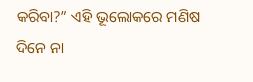କରିବା?” ଏହି ଭୂଲୋକରେ ମଣିଷ ଦିନେ ନା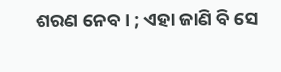ଶରଣ ନେବ । ; ଏହା ଜାଣି ବି ସେ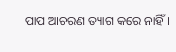ପାପ ଆଚରଣ ତ୍ୟାଗ କରେ ନାହିଁ ।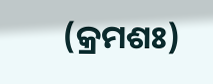(କ୍ରମଶଃ)